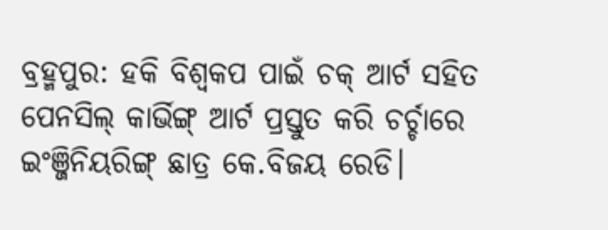ବ୍ରହ୍ମପୁର: ହକି ବିଶ୍ୱକପ ପାଇଁ ଚକ୍ ଆର୍ଟ ସହିତ ପେନସିଲ୍ କାର୍ଭିଙ୍ଗ୍ ଆର୍ଟ ପ୍ରସ୍ତୁତ କରି ଚର୍ଚ୍ଚାରେ ଇଂଞ୍ଜିନିୟରିଙ୍ଗ୍ ଛାତ୍ର କେ.ବିଜୟ ରେଡି।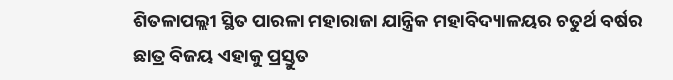ଶିତଳାପଲ୍ଲୀ ସ୍ଥିତ ପାରଳା ମହାରାଜା ଯାନ୍ତ୍ରିକ ମହାବିଦ୍ୟାଳୟର ଚତୁର୍ଥ ବର୍ଷର ଛାତ୍ର ବିଜୟ ଏହାକୁ ପ୍ରସ୍ତୁତ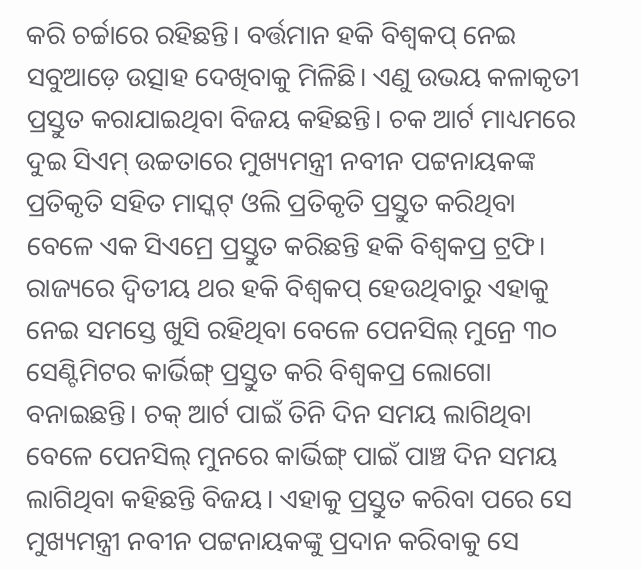କରି ଚର୍ଚ୍ଚାରେ ରହିଛନ୍ତି। ବର୍ତ୍ତମାନ ହକି ବିଶ୍ବକପ୍ ନେଇ ସବୁଆଡ଼େ ଉତ୍ସାହ ଦେଖିବାକୁ ମିଳିଛି। ଏଣୁ ଉଭୟ କଳାକୃତୀ ପ୍ରସ୍ତୁତ କରାଯାଇଥିବା ବିଜୟ କହିଛନ୍ତି। ଚକ ଆର୍ଟ ମାଧ୍ୟମରେ ଦୁଇ ସିଏମ୍ ଉଚ୍ଚତାରେ ମୁଖ୍ୟମନ୍ତ୍ରୀ ନବୀନ ପଟ୍ଟନାୟକଙ୍କ ପ୍ରତିକୃତି ସହିତ ମାସ୍କଟ୍ ଓଲି ପ୍ରତିକୃତି ପ୍ରସ୍ତୁତ କରିଥିବା ବେଳେ ଏକ ସିଏମ୍ରେ ପ୍ରସ୍ତୁତ କରିଛନ୍ତି ହକି ବିଶ୍ୱକପ୍ର ଟ୍ରଫି।
ରାଜ୍ୟରେ ଦ୍ୱିତୀୟ ଥର ହକି ବିଶ୍ୱକପ୍ ହେଉଥିବାରୁ ଏହାକୁ ନେଇ ସମସ୍ତେ ଖୁସି ରହିଥିବା ବେଳେ ପେନସିଲ୍ ମୁନ୍ରେ ୩୦ ସେଣ୍ଟିମିଟର କାର୍ଭିଙ୍ଗ୍ ପ୍ରସ୍ତୁତ କରି ବିଶ୍ୱକପ୍ର ଲୋଗୋ ବନାଇଛନ୍ତି। ଚକ୍ ଆର୍ଟ ପାଇଁ ତିନି ଦିନ ସମୟ ଲାଗିଥିବା ବେଳେ ପେନସିଲ୍ ମୁନରେ କାର୍ଭିଙ୍ଗ୍ ପାଇଁ ପାଞ୍ଚ ଦିନ ସମୟ ଲାଗିଥିବା କହିଛନ୍ତି ବିଜୟ। ଏହାକୁ ପ୍ରସ୍ତୁତ କରିବା ପରେ ସେ ମୁଖ୍ୟମନ୍ତ୍ରୀ ନବୀନ ପଟ୍ଟନାୟକଙ୍କୁ ପ୍ରଦାନ କରିବାକୁ ସେ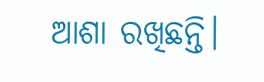ଆଶା ରଖିଛନ୍ତି।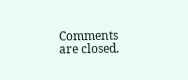Comments are closed.